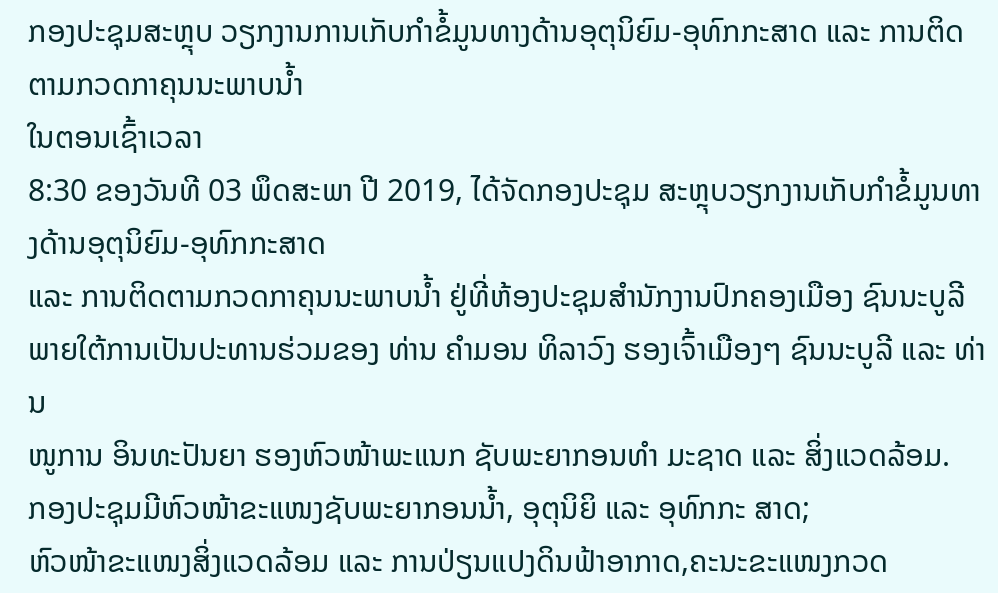ກອງປະຊຸມສະຫຼຸບ ວຽກງານການເກັບກຳຂໍ້ມູນທາງດ້ານອຸຕຸນິຍົມ-ອຸທົກກະສາດ ແລະ ການຕິດຕາມກວດກາຄຸນນະພາບນໍ້າ
ໃນຕອນເຊົ້າເວລາ
8:30 ຂອງວັນທີ 03 ພຶດສະພາ ປີ 2019, ໄດ້ຈັດກອງປະຊຸມ ສະຫຼຸບວຽກງານເກັບກຳຂໍ້ມູນທາງດ້ານອຸຕຸນິຍົມ-ອຸທົກກະສາດ
ແລະ ການຕິດຕາມກວດກາຄຸນນະພາບນໍ້າ ຢູ່ທີ່ຫ້ອງປະຊຸມສໍານັກງານປົກຄອງເມືອງ ຊົນນະບູລີ
ພາຍໃຕ້ການເປັນປະທານຮ່ວມຂອງ ທ່ານ ຄໍາມອນ ທິລາວົງ ຮອງເຈົ້າເມືອງໆ ຊົນນະບູລີ ແລະ ທ່ານ
ໜູການ ອິນທະປັນຍາ ຮອງຫົວໜ້າພະແນກ ຊັບພະຍາກອນທຳ ມະຊາດ ແລະ ສິ່ງແວດລ້ອມ.
ກອງປະຊຸມມີຫົວໜ້າຂະແໜງຊັບພະຍາກອນນໍ້າ, ອຸຕຸນິຍິ ແລະ ອຸທົກກະ ສາດ;
ຫົວໜ້າຂະແໜງສິ່ງແວດລ້ອມ ແລະ ການປ່ຽນແປງດິນຟ້າອາກາດ,ຄະນະຂະແໜງກວດ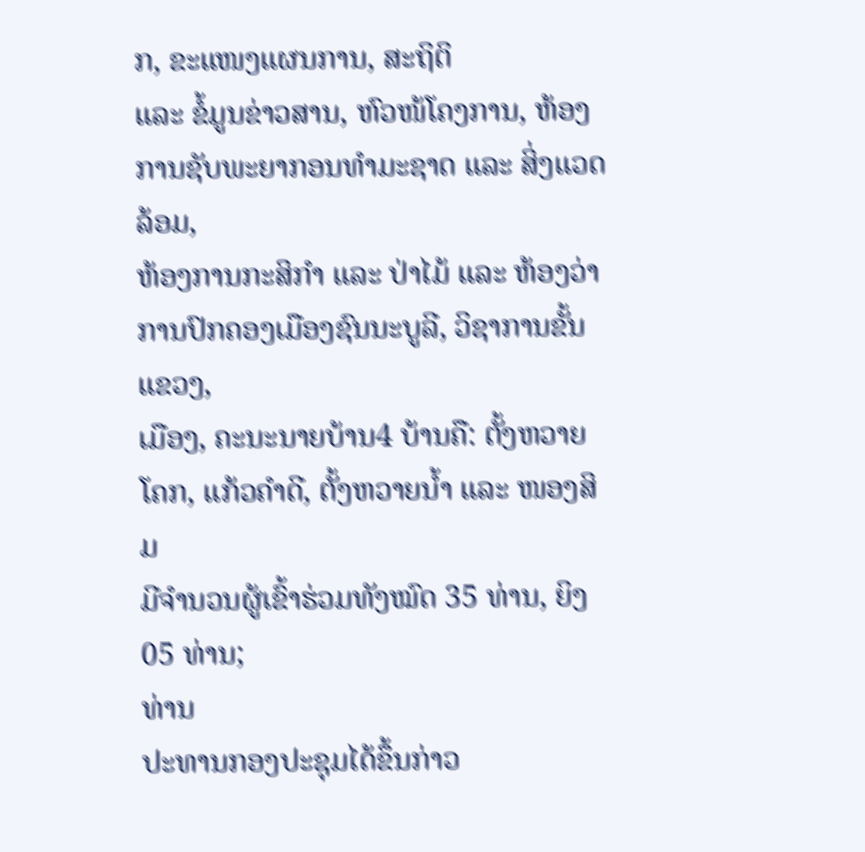ກ, ຂະແໜງແຜນການ, ສະຖິຕິ
ແລະ ຂໍ້ມູນຂ່າວສານ, ຫົວໜ້ໂຄງການ, ຫ້ອງການຊັບພະຍາກອນທຳມະຊາດ ແລະ ສິ່ງແວດລ້ອມ,
ຫ້ອງການກະສິກຳ ແລະ ປ່າໄມ້ ແລະ ຫ້ອງວ່າການປົກຄອງເມືອງຊົນນະບູລີ, ວິຊາການຂັ້ນແຂວງ,
ເມືອງ, ຄະນະນາຍບ້ານ4 ບ້ານຄື: ຕັ້ງຫວາຍໂຄກ, ແກ້ວຄໍາດີ, ຕັ້ງຫວາຍນໍ້າ ແລະ ໜອງສິມ
ມີຈໍານວນຜູ້ເຂົ້າຮ່ວມທັງໝົດ 35 ທ່ານ, ຍິງ 05 ທ່ານ;
ທ່ານ
ປະທານກອງປະຊຸມໄດ້ຂຶ້ນກ່າວ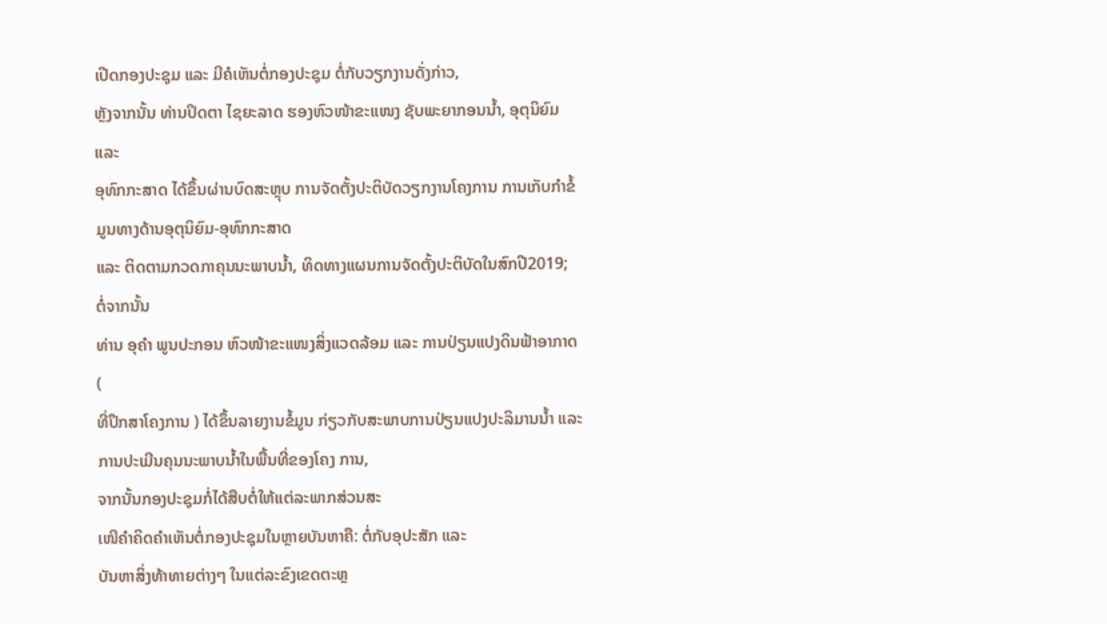ເປີດກອງປະຊຸມ ແລະ ມີຄໍເຫັນຕໍ່ກອງປະຊຸມ ຕໍ່ກັບວຽກງານດັ່ງກ່າວ,
ຫຼັງຈາກນັ້ນ ທ່ານປິດຕາ ໄຊຍະລາດ ຮອງຫົວໜ້າຂະແໜງ ຊັບພະຍາກອນນໍ້າ, ອຸຕຸນິຍົມ ແລະ
ອຸທົກກະສາດ ໄດ້ຂຶ້ນຜ່ານບົດສະຫຼຸບ ການຈັດຕັ້ງປະຕິບັດວຽກງານໂຄງການ ການເກັບກໍາຂໍ້ມູນທາງດ້ານອຸຕຸນິຍົມ-ອຸທົກກະສາດ
ແລະ ຕິດຕາມກວດກາຄຸນນະພາບນໍ້າ, ທິດທາງແຜນການຈັດຕັ້ງປະຕິບັດໃນສົກປີ2019;
ຕໍ່ຈາກນັ້ນ
ທ່ານ ອຸຄຳ ພູນປະກອນ ຫົວໜ້າຂະແໜງສິ່ງແວດລ້ອມ ແລະ ການປ່ຽນແປງດິນຟ້າອາກາດ (
ທີ່ປຶກສາໂຄງການ ) ໄດ້ຂຶ້ນລາຍງານຂໍ້ມູນ ກ່ຽວກັບສະພາບການປ່ຽນແປງປະລິມານນໍ້າ ແລະ
ການປະເມີນຄຸນນະພາບນໍ້າໃນພື້ນທີ່ຂອງໂຄງ ການ,
ຈາກນັ້ນກອງປະຊຸມກໍ່ໄດ້ສືບຕໍ່ໃຫ້ແຕ່ລະພາກສ່ວນສະ
ເໜີຄໍາຄິດຄໍາເຫັນຕໍ່ກອງປະຊຸມໃນຫຼາຍບັນຫາຄື: ຕໍ່ກັບອຸປະສັກ ແລະ
ບັນຫາສິ່ງທ້າທາຍຕ່າງໆ ໃນແຕ່ລະຂົງເຂດຕະຫຼ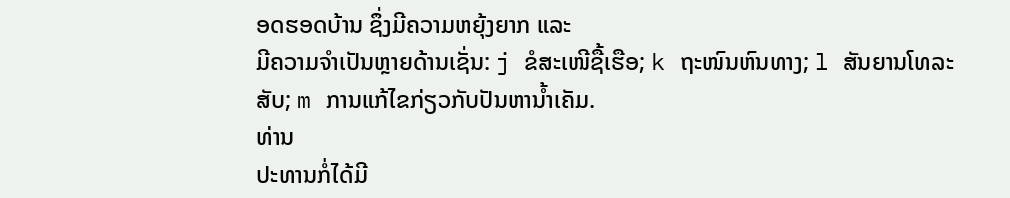ອດຮອດບ້ານ ຊຶ່ງມີຄວາມຫຍຸ້ງຍາກ ແລະ
ມີຄວາມຈໍາເປັນຫຼາຍດ້ານເຊັ່ນ: j ຂໍສະເໜີຊື້ເຮືອ; k ຖະໜົນຫົນທາງ; l ສັນຍານໂທລະສັບ; m ການແກ້ໄຂກ່ຽວກັບປັນຫານໍ້າເຄັມ.
ທ່ານ
ປະທານກໍ່ໄດ້ມີ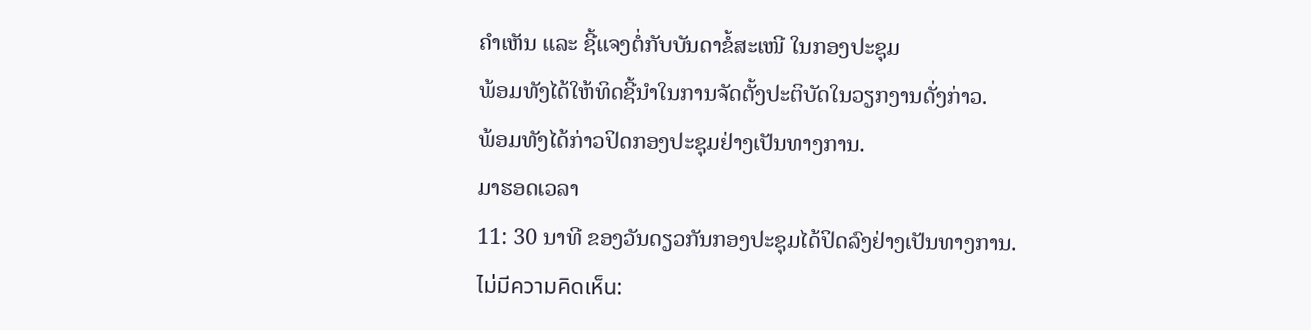ຄໍາເຫັນ ແລະ ຊີ້ແຈງຕໍ່ກັບບັນດາຂໍ້ສະເໜີ ໃນກອງປະຊຸມ
ພ້ອມທັງໄດ້ໃຫ້ທິດຊີ້ນໍາໃນການຈັດຕັ້ງປະຕິບັດໃນວຽກງານດັ່ງກ່າວ.
ພ້ອມທັງໄດ້ກ່າວປິດກອງປະຊຸມຢ່າງເປັນທາງການ.
ມາຮອດເວລາ
11: 30 ນາທີ ຂອງວັນດຽວກັນກອງປະຊຸມໄດ້ປິດລົງຢ່າງເປັນທາງການ.
ไม่มีความคิดเห็น: